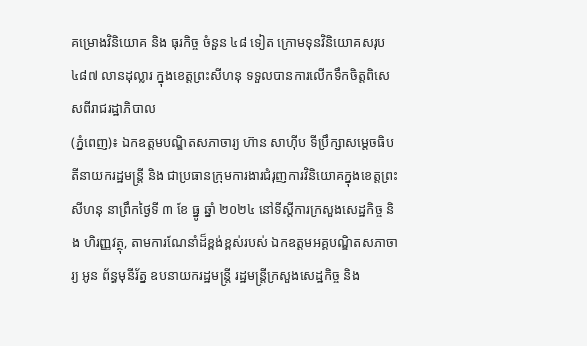គម្រោងវិនិយោគ និង ធុរកិច្ច ចំនួន ៤៨ ទៀត ក្រោមទុនវិនិយោគសរុប ៤៨៧ លានដុល្លារ ក្នុងខេត្តព្រះសីហនុ ទទួលបានការលើកទឹកចិត្តពិសេសពីរាជរដ្ឋាភិបាល
(ភ្នំពេញ)៖ ឯកឧត្តមបណ្ឌិតសភាចារ្យ ហ៊ាន សាហ៊ីប ទីប្រឹក្សាសម្តេចធិបតីនាយករដ្ឋមន្រ្តី និង ជាប្រធានក្រុមការងារជំរុញការវិនិយោគក្នុងខេត្តព្រះសីហនុ នាព្រឹកថ្ងៃទី ៣ ខែ ធ្នូ ឆ្នាំ ២០២៤ នៅទីស្តីការក្រសួងសេដ្ឋកិច្ច និង ហិរញ្ញវត្ថុ, តាមការណែនាំដ៏ខ្ពង់ខ្ពស់របស់ ឯកឧត្តមអគ្គបណ្ឌិតសភាចារ្យ អូន ព័ន្ធមុនីរ័ត្ន ឧបនាយករដ្ឋមន្ត្រី រដ្ឋមន្ត្រីក្រសួងសេដ្ឋកិច្ច និង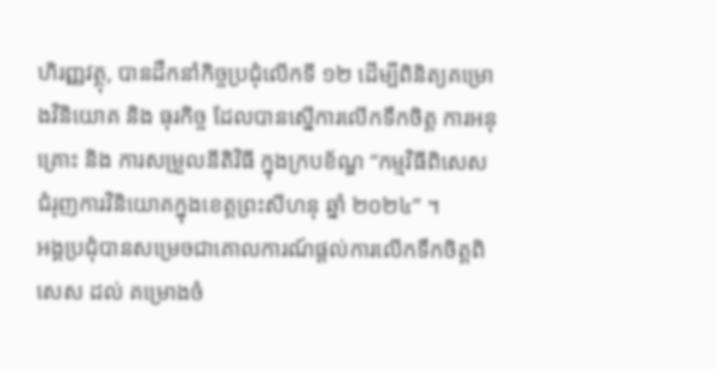ហិរញ្ញវត្ថុ, បានដឹកនាំកិច្ចប្រជុំលើកទី ១២ ដើម្បីពិនិត្យគម្រោងវិនិយោគ និង ធុរកិច្ច ដែលបានស្នើការលើកទឹកចិត្ត ការអនុគ្រោះ និង ការសម្រួលនីតិវិធី ក្នុងក្របខ័ណ្ឌ “កម្មវិធីពិសេសជំរុញការវិនិយោគក្នុងខេត្តព្រះសីហនុ ឆ្នាំ ២០២៤” ។
អង្គប្រជុំបានសម្រេចជាគោលការណ៍ផ្តល់ការលើកទឹកចិត្តពិសេស ដល់ គម្រោងចំ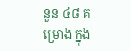នួន ៤៨ គម្រោង ក្នុង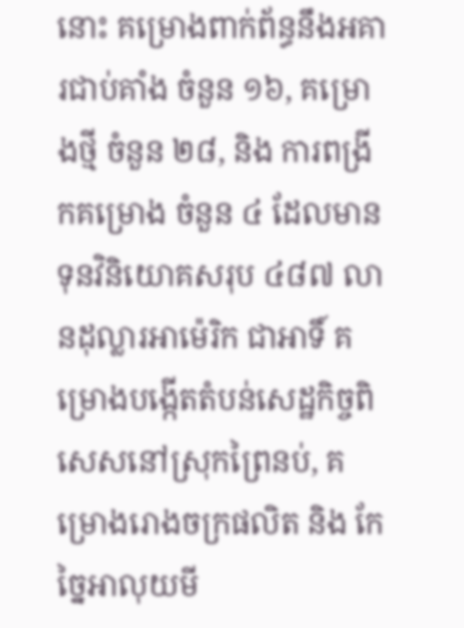នោះ គម្រោងពាក់ព័ន្ធនឹងអគារជាប់គាំង ចំនួន ១៦, គម្រោងថ្មី ចំនួន ២៨, និង ការពង្រីកគម្រោង ចំនួន ៤ ដែលមានទុនវិនិយោគសរុប ៤៨៧ លានដុល្លារអាម៉េរិក ជាអាទិ៍ គម្រោងបង្កើតតំបន់សេដ្ឋកិច្ចពិសេសនៅស្រុកព្រៃនប់, គម្រោងរោងចក្រផលិត និង កែច្នៃអាលុយមី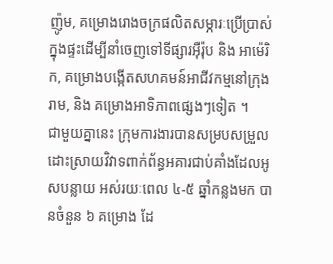ញ៉ូម, គម្រោងរោងចក្រផលិតសម្ភារៈប្រើប្រាស់ក្នុងផ្ទះដើម្បីនាំចេញទៅទីផ្សារអ៊ឺរ៉ុប និង អាម៉េរិក, គម្រោងបង្កើតសហគមន៍អាជីវកម្មនៅក្រុងរាម, និង គម្រោងអាទិភាពផ្សេងៗទៀត ។
ជាមួយគ្នានេះ ក្រុមការងារបានសម្របសម្រួលដោះស្រាយវិវាទពាក់ព័ន្ធអគារជាប់គាំងដែលអូសបន្លាយ អស់រយៈពេល ៤-៥ ឆ្នាំកន្លងមក បានចំនួន ៦ គម្រោង ដែ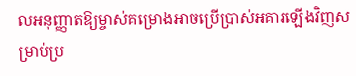លអនុញ្ញាតឱ្យម្ចាស់គម្រោងអាចប្រើប្រាស់អគារឡើងវិញសម្រាប់ប្រ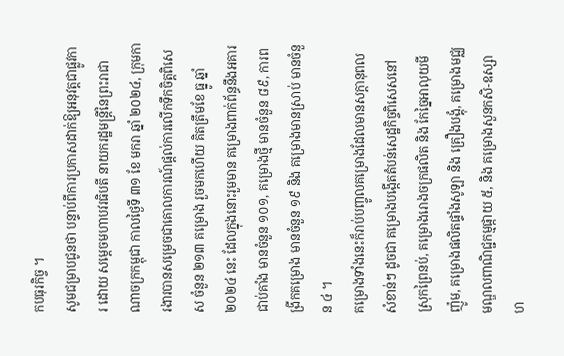កបធុរកិច្ច ។
សូមជម្រាបជូនថា បន្ទាប់ពីការប្រកាសដាក់ឱ្យអនុវត្តជាផ្លូវការ ដោយ សម្តេចមហាបវរធិបតី នាយករដ្ឋមន្ត្រីនៃព្រះរាជាណាចក្រកម្ពុជា កាលថ្ងៃទី ៣១ ខែ មករា ឆ្នាំ ២០២៤, ក្រុមការងារបានសម្រេចជាគោលការណ៍ផ្តល់ការលើកទឹកចិត្តពិសេស ចំនួន ២១៣ គម្រោង រួចមកហើយ គិតត្រឹមខែ ធ្នូ ឆ្នាំ ២០២៤ នេះ ដែលក្នុងនោះរួមមាន គម្រោងពាក់ព័ន្ធនឹងអគារជាប់គាំង មានចំនួន ១០១, គម្រោងថ្មី មានចំនួន ៨៩, ការពង្រីកគម្រោង មានចំនួន ១៩ និង គម្រោងមានស្រាប់ មានចំនួន ៤ ។
គម្រោងទាំងនេះក៏រាប់បញ្ចូលគម្រោងដែលមានសក្តានុពលសំខាន់ៗ ដូចជា គម្រោងបង្កើតតំបន់សេដ្ឋកិច្ចពិសេសនៅស្រុកព្រៃនប់, គម្រោងរោងចក្រផលិត និង កែច្នៃអាលុយមីញ៉ូម, គម្រោងផលិតផ្ទាំងសូឡា និង គ្រឿងបង្គុំ, គម្រោងមជ្ឈមណ្ឌលពាណិជ្ជកម្មផ្កាយ ៥, និង គម្រោងសួនកសិ-ឧស្សាហ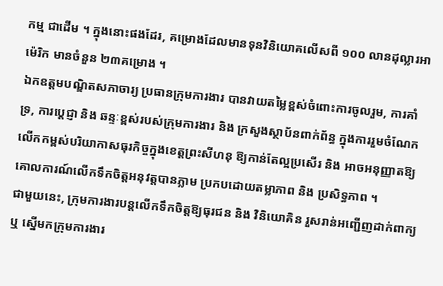កម្ម ជាដើម ។ ក្នុងនោះផងដែរ, គម្រោងដែលមានទុនវិនិយោគលើសពី ១០០ លានដុល្លារអាម៉េរិក មានចំនួន ២៣គម្រោង ។
ឯកឧត្តមបណ្ឌិតសភាចារ្យ ប្រធានក្រុមការងារ បានវាយតម្លៃខ្ពស់ចំពោះការចូលរួម, ការគាំទ្រ, ការប្តេជ្ញា និង ឆន្ទៈខ្ពស់របស់ក្រុមការងារ និង ក្រសួងស្ថាប័នពាក់ព័ន្ធ ក្នុងការរួមចំណែកលើកកម្ពស់បរិយាកាសធុរកិច្ចក្នុងខេត្តព្រះសីហនុ ឱ្យកាន់តែល្អប្រសើរ និង អាចអនុញ្ញាតឱ្យគោលការណ៍លើកទឹកចិត្តអនុវត្តបានភ្លាម ប្រកបដោយតម្លាភាព និង ប្រសិទ្ធភាព ។
ជាមួយនេះ, ក្រុមការងារបន្តលើកទឹកចិត្តឱ្យធុរជន និង វិនិយោគិន រួសរាន់អញ្ជើញដាក់ពាក្យ ឬ ស្នើមកក្រុមការងារ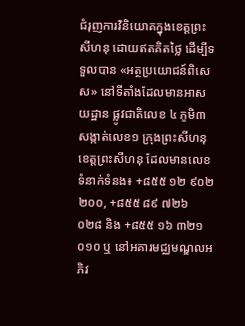ជំរុញការវិនិយោគក្នុងខេត្តព្រះសីហនុ ដោយឥតគិតថ្លៃ ដើម្បីទទួលបាន «អត្ថប្រយោជន៍ពិសេស» នៅទីតាំងដែលមានអាសយដ្ឋាន ផ្លូវជាតិលេខ ៤ ភូមិ៣ សង្កាត់លេខ១ ក្រុងព្រះសីហនុ ខេត្តព្រះសីហនុ ដែលមានលេខទំនាក់ទំនង៖ +៨៥៥ ១២ ៩០២ ២០០, +៨៥៥ ៨៩ ៧២៦ ០២៨ និង +៨៥៥ ១៦ ៣២១ ០១០ ឬ នៅអគារមជ្ឈមណ្ឌលអភិវ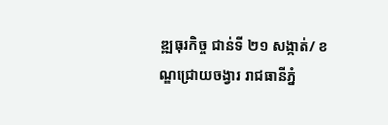ឌ្ឍធុរកិច្ច ជាន់ទី ២១ សង្កាត់/ ខណ្ឌជ្រោយចង្វារ រាជធានីភ្នំ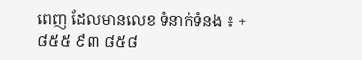ពេញ ដែលមានលេខ ទំនាក់ទំនង ៖ +៨៥៥ ៩៣ ៨៥៨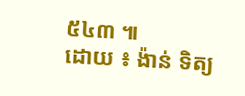៥៤៣ ៕
ដោយ ៖ ង៉ាន់ ទិត្យ